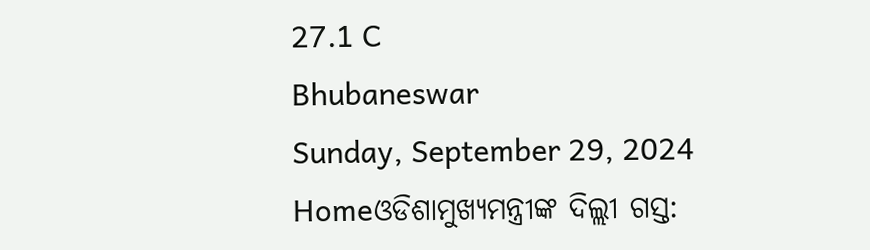27.1 C
Bhubaneswar
Sunday, September 29, 2024
Homeଓଡିଶାମୁଖ୍ୟମନ୍ତ୍ରୀଙ୍କ ଦିଲ୍ଲୀ ଗସ୍ତ: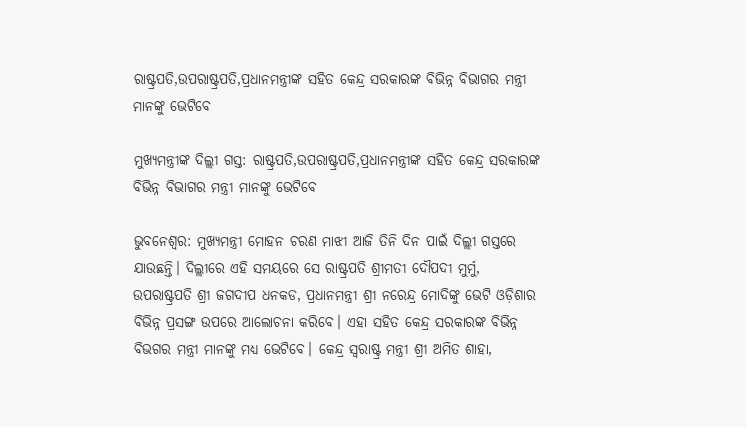ରାଷ୍ଟ୍ରପତି,ଉପରାଷ୍ଟ୍ରପତି,ପ୍ରଧାନମନ୍ତ୍ରୀଙ୍କ ସହିତ କେନ୍ଦ୍ର ସରକାରଙ୍କ ବିଭିନ୍ନ ବିଭାଗର ମନ୍ତ୍ରୀ ମାନଙ୍କୁ ଭେଟିବେ

ମୁଖ୍ୟମନ୍ତ୍ରୀଙ୍କ ଦିଲ୍ଲୀ ଗସ୍ତ: ରାଷ୍ଟ୍ରପତି,ଉପରାଷ୍ଟ୍ରପତି,ପ୍ରଧାନମନ୍ତ୍ରୀଙ୍କ ସହିତ କେନ୍ଦ୍ର ସରକାରଙ୍କ ବିଭିନ୍ନ ବିଭାଗର ମନ୍ତ୍ରୀ ମାନଙ୍କୁ ଭେଟିବେ

ଭୁବନେଶ୍ୱର: ମୁଖ୍ୟମନ୍ତ୍ରୀ ମୋହନ ଚରଣ ମାଝୀ ଆଜି ତିନି ଦିନ ପାଇଁ ଦିଲ୍ଲୀ ଗସ୍ତରେ ଯାଉଛନ୍ତି। ଦିଲ୍ଲୀରେ ଏହି ସମୟରେ ସେ ରାଷ୍ଟ୍ରପତି ଶ୍ରୀମତୀ ଦୌପଦୀ ମୁର୍ମୁ, ଉପରାଷ୍ଟ୍ରପତି ଶ୍ରୀ ଜଗଦୀପ ଧନକଡ, ପ୍ରଧାନମନ୍ତ୍ରୀ ଶ୍ରୀ ନରେନ୍ଦ୍ର ମୋଦିଙ୍କୁ ଭେଟି ଓଡ଼ିଶାର ବିଭିନ୍ନ ପ୍ରସଙ୍ଗ ଉପରେ ଆଲୋଚନା କରିବେ। ଏହା ସହିତ କେନ୍ଦ୍ର ସରକାରଙ୍କ ବିଭିନ୍ନ ବିଭଗର ମନ୍ତ୍ରୀ ମାନଙ୍କୁ ମଧ୍ୟ ଭେଟିବେ। କେନ୍ଦ୍ର ସ୍ଵରାଷ୍ଟ୍ର ମନ୍ତ୍ରୀ ଶ୍ରୀ ଅମିତ ଶାହା,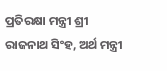ପ୍ରତିରକ୍ଷା ମନ୍ତ୍ରୀ ଶ୍ରୀ ରାଜନାଥ ସିଂହ, ଅର୍ଥ ମନ୍ତ୍ରୀ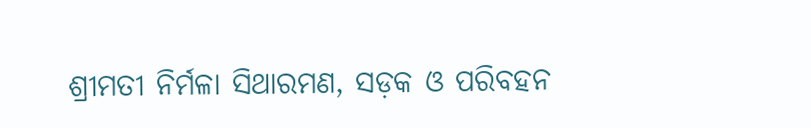ଶ୍ରୀମତୀ ନିର୍ମଳା ସିଥାରମଣ, ସଡ଼କ ଓ ପରିବହନ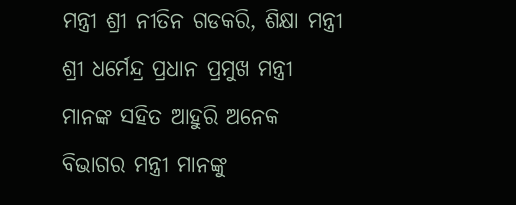ମନ୍ତ୍ରୀ ଶ୍ରୀ ନୀତିନ ଗଡକରି, ଶିକ୍ଷା ମନ୍ତ୍ରୀ ଶ୍ରୀ ଧର୍ମେନ୍ଦ୍ର ପ୍ରଧାନ ପ୍ରମୁଖ ମନ୍ତ୍ରୀ ମାନଙ୍କ ସହିତ ଆହୁରି ଅନେକ ବିଭାଗର ମନ୍ତ୍ରୀ ମାନଙ୍କୁ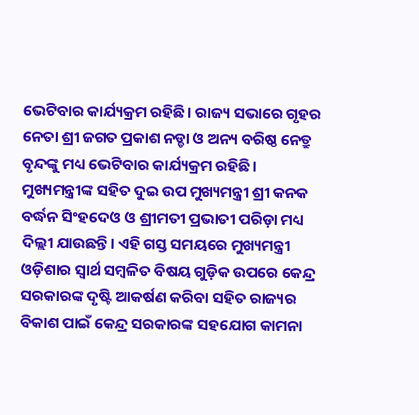ଭେଟିବାର କାର୍ଯ୍ୟକ୍ରମ ରହିଛି। ରାଜ୍ୟ ସଭାରେ ଗୃହର ନେତା ଶ୍ରୀ ଜଗତ ପ୍ରକାଶ ନଡ୍ଡା ଓ ଅନ୍ୟ ବରିଷ୍ଠ ନେତ୍ରୁ ବୃନ୍ଦଙ୍କୁ ମଧ୍ୟ ଭେଟିବାର କାର୍ଯ୍ୟକ୍ରମ ରହିଛି। ମୁଖ୍ୟମନ୍ତ୍ରୀଙ୍କ ସହିତ ଦୁଇ ଉପ ମୁଖ୍ୟମନ୍ତ୍ରୀ ଶ୍ରୀ କନକ ବର୍ଦ୍ଧନ ସିଂହଦେଓ ଓ ଶ୍ରୀମତୀ ପ୍ରଭାତୀ ପରିଡ଼ା ମଧ୍ୟ ଦିଲ୍ଲୀ ଯାଉଛନ୍ତି। ଏହି ଗସ୍ତ ସମୟରେ ମୁଖ୍ୟମନ୍ତ୍ରୀ ଓଡ଼ିଶାର ସ୍ବାର୍ଥ ସମ୍ବଳିତ ବିଷୟ ଗୁଡ଼ିକ ଉପରେ କେନ୍ଦ୍ର ସରକାରଙ୍କ ଦୃଷ୍ଟି ଆକର୍ଷଣ କରିବା ସହିତ ରାଜ୍ୟର ବିକାଶ ପାଇଁ କେନ୍ଦ୍ର ସରକାରଙ୍କ ସହଯୋଗ କାମନା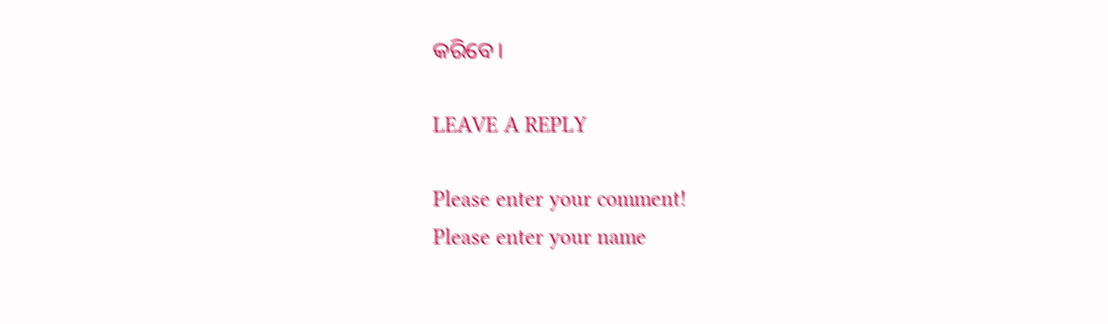କରିବେ।

LEAVE A REPLY

Please enter your comment!
Please enter your name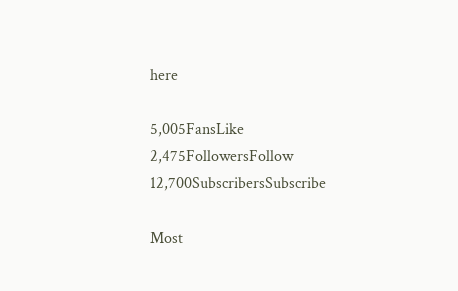here

5,005FansLike
2,475FollowersFollow
12,700SubscribersSubscribe

Most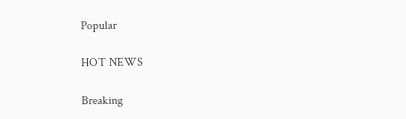Popular

HOT NEWS

Breaking